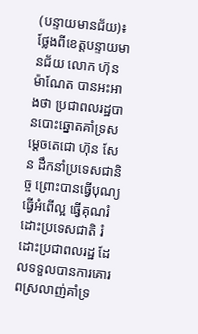(បន្ទាយមានជ័យ)៖ ថ្លែងពីខេត្តបន្ទាយមានជ័យ លោក ហ៊ុន ម៉ាណែត បានអះអាងថា ប្រជាពលរដ្ឋបានបោះឆ្នោតគាំទ្រសម្តេចតេជោ ហ៊ុន សែន ដឹកនាំប្រទេសជានិច្ច ព្រោះបានធ្វើបុណ្យ ធ្វើអំពើល្អ ធ្វើគុណរំដោះប្រទេសជាតិ រំដោះប្រជាពលរដ្ឋ ដែលទទួលបានការគោរពស្រលាញ់គាំទ្រ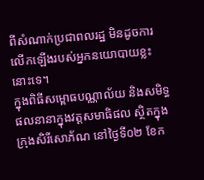ពីសំណាក់ប្រជាពលរដ្ឋ មិនដូចការលើកឡើងរបស់អ្នកនយោបាយខ្លះនោះទេ។
ក្នុងពិធីសម្ពោធបណ្ណាល័យ និងសមិទ្ធផលនានាក្នុងវត្តសមាធិផល ស្ថិតក្នុងក្រុងសិរីសោភ័ណ នៅថ្ងៃទី០២ ខែក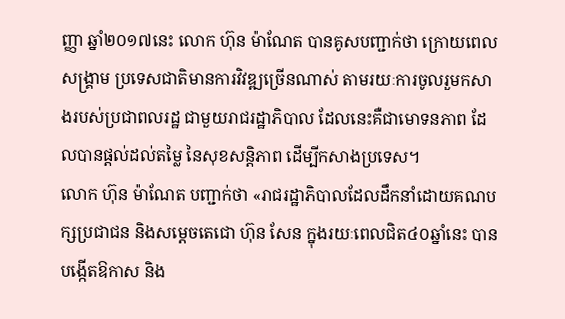ញ្ញា ឆ្នាំ២០១៧នេះ លោក ហ៊ុន ម៉ាណែត បានគូសបញ្ជាក់ថា ក្រោយពេលសង្គ្រាម ប្រទេសជាតិមានការវិវឌ្ឍច្រើនណាស់ តាមរយៈការចូលរួមកសាងរបស់ប្រជាពលរដ្ឋ ជាមួយរាជរដ្ឋាភិបាល ដែលនេះគឺជាមោទនភាព ដែលបានផ្តល់ដល់តម្លៃ នៃសុខសន្តិភាព ដើម្បីកសាងប្រទេស។
លោក ហ៊ុន ម៉ាណែត បញ្ជាក់ថា «រាជរដ្ឋាភិបាលដែលដឹកនាំដោយគណបក្សប្រជាជន និងសម្តេចតេជោ ហ៊ុន សែន ក្នុងរយៈពេលជិត៤០ឆ្នាំនេះ បានបង្កើតឱកាស និង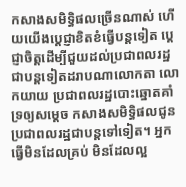កសាងសមិទ្ធិផលច្រើនណាស់ ហើយយើងប្តេជ្ញាខិតខំធ្វើបន្តទៀត ប្តេជ្ញាចិត្តដើម្បីជួយដល់ប្រជាពលរដ្ឋ ជាបន្តទៀតដរាបណាលោកតា លោកយាយ ប្រជាពលរដ្ឋបោះឆ្នោតគាំទ្រឲ្យសម្តេច កសាងសមិទ្ធិផលជូនប្រជាពលរដ្ឋជាបន្តទៅទៀត។ អ្នកធ្វើមិនដែលគ្រប់ មិនដែលល្អ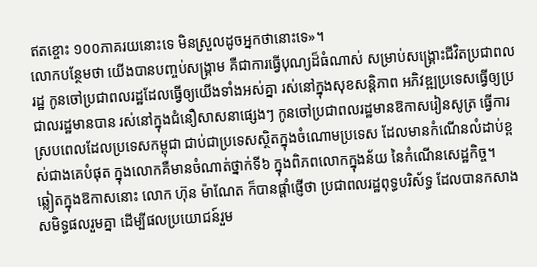ឥតខ្ចោះ ១០០ភាគរយនោះទេ មិនស្រួលដូចអ្នកថានោះទេ»។
លោកបន្ថែមថា យើងបានបញ្ចប់សង្គ្រាម គឺជាការធ្វើបុណ្យដ៏ធំណាស់ សម្រាប់សង្គ្រោះជីវិតប្រជាពលរដ្ឋ កូនចៅប្រជាពលរដ្ឋដែលធ្វើឲ្យយើងទាំងអស់គ្នា រស់នៅក្នុងសុខសន្តិភាព អភិវឌ្ឍប្រទេសធ្វើឲ្យប្រជាលរដ្ឋមានបាន រស់នៅក្នុងជំនឿសាសនាផ្សេងៗ កូនចៅប្រជាពលរដ្ឋមានឱកាសរៀនសូត្រ ធ្វើការ ស្របពេលដែលប្រទេសកម្ពុជា ជាប់ជាប្រទេសស្ថិតក្នុងចំណោមប្រទេស ដែលមានកំណើនលំដាប់ខ្ពស់ជាងគេបំផុត ក្នុងលោកគឺមានចំណាត់ថ្នាក់ទី៦ ក្នុងពិភពលោកក្នុងន័យ នៃកំណើនសេដ្ឋកិច្ច។
ឆ្លៀតក្នុងឱកាសនោះ លោក ហ៊ុន ម៉ាណែត ក៏បានផ្ដាំផ្ញើថា ប្រជាពលរដ្ឋពុទ្ធបរិស័ទ្ធ ដែលបានកសាងសមិទ្ធផលរួមគ្នា ដើម្បីផលប្រយោជន៍រួម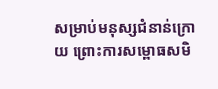សម្រាប់មនុស្សជំនាន់ក្រោយ ព្រោះការសម្ពោធសមិ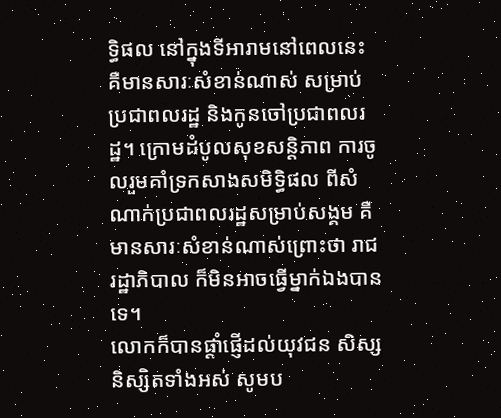ទ្ធិផល នៅក្នុងទីអារាមនៅពេលនេះ គឺមានសារៈសំខាន់ណាស់ សម្រាប់ប្រជាពលរដ្ឋ និងកូនចៅប្រជាពលរដ្ឋ។ ក្រោមដំបូលសុខសន្តិភាព ការចូលរួមគាំទ្រកសាងសមិទ្ធិផល ពីសំណាក់ប្រជាពលរដ្ឋសម្រាប់សង្គម គឺមានសារៈសំខាន់ណាស់ព្រោះថា រាជរដ្ឋាភិបាល ក៏មិនអាចធ្វើម្នាក់ឯងបានទេ។
លោកក៏បានផ្តាំផ្ញើដល់យុវជន សិស្ស និស្សិតទាំងអស់ សូមប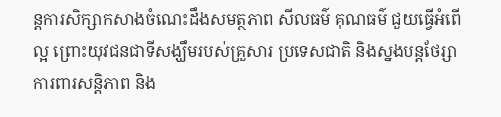ន្តការសិក្សាកសាងចំណេះដឹងសមត្ថភាព សីលធម៌ គុណធម៌ ជួយធ្វើអំពើល្អ ព្រោះយុវជនជាទីសង្ឃឹមរបស់គ្រួសារ ប្រទេសជាតិ និងស្នងបន្តថែរ្សាការពារសន្តិភាព និង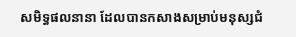សមិទ្ធផលនានា ដែលបានកសាងសម្រាប់មនុស្សជំ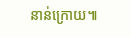នាន់ក្រោយ៕